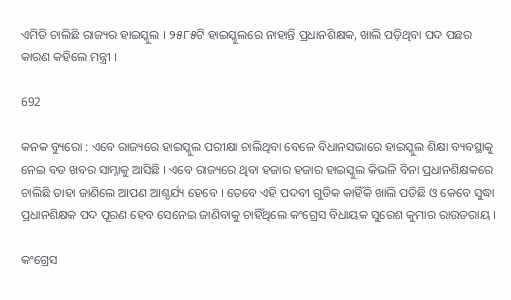ଏମିତି ଚାଲିଛି ରାଜ୍ୟର ହାଇସ୍କୁଲ । ୨୫୮୫ଟି ହାଇସ୍କୁଲରେ ନାହାନ୍ତି ପ୍ରଧାନଶିକ୍ଷକ, ଖାଲି ପଡ଼ିଥିବା ପଦ ପଛର କାରଣ କହିଲେ ମନ୍ତ୍ରୀ ।

692

କନକ ବ୍ୟୁରୋ : ଏବେ ରାଜ୍ୟରେ ହାଇସ୍କୁଲ ପରୀକ୍ଷା ଚାଲିଥିବା ବେଳେ ବିଧାନସଭାରେ ହାଇସ୍କୁଲ ଶିକ୍ଷା ବ୍ୟବସ୍ଥାକୁ ନେଇ ବଡ ଖବର ସାମ୍ନାକୁ ଆସିଛି । ଏବେ ରାଜ୍ୟରେ ଥିବା ହଜାର ହଜାର ହାଇସ୍କୁଲ କିଭଳି ବିନା ପ୍ରଧାନଶିକ୍ଷକରେ ଚାଲିଛି ତାହା ଜାଣିଲେ ଆପଣ ଆଶ୍ଚର୍ଯ୍ୟ ହେବେ । ତେବେ ଏହି ପଦବୀ ଗୁଡିକ କାହିଁକି ଖାଲି ପଡିଛି ଓ କେବେ ସୁଦ୍ଧା ପ୍ରଧାନଶିକ୍ଷକ ପଦ ପୂରଣ ହେବ ସେନେଇ ଜାଣିବାକୁ ଚାହିଁଥିଲେ କଂଗ୍ରେସ ବିଧାୟକ ସୁରେଶ କୁମାର ରାଉତରାୟ ।

କଂଗ୍ରେସ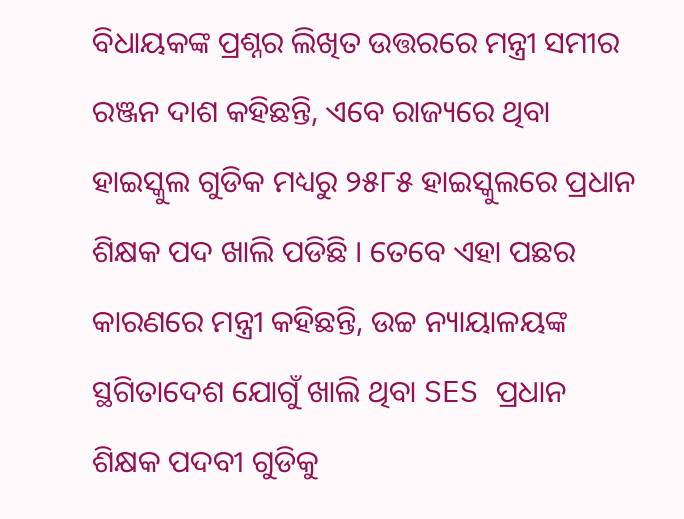ବିଧାୟକଙ୍କ ପ୍ରଶ୍ନର ଲିଖିତ ଉତ୍ତରରେ ମନ୍ତ୍ରୀ ସମୀର ରଞ୍ଜନ ଦାଶ କହିଛନ୍ତି, ଏବେ ରାଜ୍ୟରେ ଥିବା ହାଇସ୍କୁଲ ଗୁଡିକ ମଧ୍ୟରୁ ୨୫୮୫ ହାଇସ୍କୁଲରେ ପ୍ରଧାନ ଶିକ୍ଷକ ପଦ ଖାଲି ପଡିଛି । ତେବେ ଏହା ପଛର କାରଣରେ ମନ୍ତ୍ରୀ କହିଛନ୍ତି, ଉଚ୍ଚ ନ୍ୟାୟାଳୟଙ୍କ ସ୍ଥଗିତାଦେଶ ଯୋଗୁଁ ଖାଲି ଥିବା SES ପ୍ରଧାନ ଶିକ୍ଷକ ପଦବୀ ଗୁଡିକୁ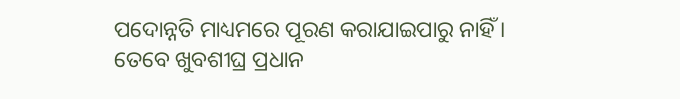ପଦୋନ୍ନତି ମାଧ୍ୟମରେ ପୂରଣ କରାଯାଇପାରୁ ନାହିଁ । ତେବେ ଖୁବଶୀଘ୍ର ପ୍ରଧାନ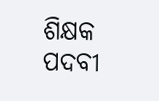ଶିକ୍ଷକ ପଦବୀ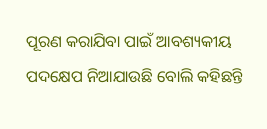ପୂରଣ କରାଯିବା ପାଇଁ ଆବଶ୍ୟକୀୟ ପଦକ୍ଷେପ ନିଆଯାଉଛି ବୋଲି କହିଛନ୍ତି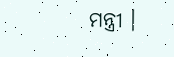ମନ୍ତ୍ରୀ ।